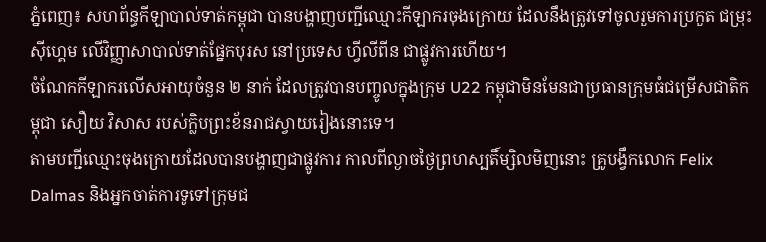ភ្នំពេញ៖ សហព័ន្ធកីឡាបាល់ទាត់កម្ពុជា បានបង្ហាញបញ្ជីឈ្មោះកីឡាករចុងក្រោយ ដែលនឹងត្រូវទៅចូលរួមការប្រកួត ជម្រុះស៊ីហ្គេម លើវិញ្ញាសាបាល់ទាត់ផ្នែកបុរស នៅប្រទេស ហ្វីលីពីន ជាផ្លូវការហើយ។
ចំណែកកីឡាករលើសអាយុចំនួន ២ នាក់ ដែលត្រូវបានបញ្ចូលក្នុងក្រុម U22 កម្ពុជាមិនមែនជាប្រធានក្រុមធំជម្រើសជាតិកម្ពុជា សឿយ វិសាស របស់ក្លិបព្រះខ័នរាជស្វាយរៀងនោះទេ។
តាមបញ្ជីឈ្មោះចុងក្រោយដែលបានបង្ហាញជាផ្លូវការ កាលពីល្ងាចថ្ងៃព្រហស្បតិ៍ម្សិលមិញនោះ គ្រូបង្វឹកលោក Felix Dalmas និងអ្នកចាត់ការទូទៅក្រុមជ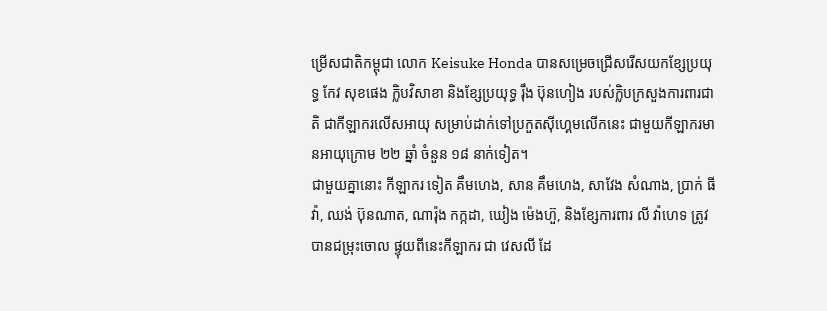ម្រើសជាតិកម្ពុជា លោក Keisuke Honda បានសម្រេចជ្រើសរើសយកខ្សែប្រយុទ្ធ កែវ សុខផេង ក្លិបវិសាខា និងខ្សែប្រយុទ្ធ រ៉ឹង ប៊ុនហៀង របស់ក្លិបក្រសួងការពារជាតិ ជាកីឡាករលើសអាយុ សម្រាប់ដាក់ទៅប្រកួតស៊ីហ្គេមលើកនេះ ជាមួយកីឡាករមានអាយុក្រោម ២២ ឆ្នាំ ចំនួន ១៨ នាក់ទៀត។
ជាមួយគ្នានោះ កីឡាករ ទៀត គឹមហេង, សាន គឹមហេង, សាវែង សំណាង, ប្រាក់ ធីវ៉ា, ឈង់ ប៊ុនណាត, ណារ៉ុង កក្កដា, ឃៀង ម៉េងហ៊ួ, និងខ្សែការពារ លី វ៉ាហេទ ត្រូវបានជម្រុះចោល ផ្ទុយពីនេះកីឡាករ ជា វេសលី ដែ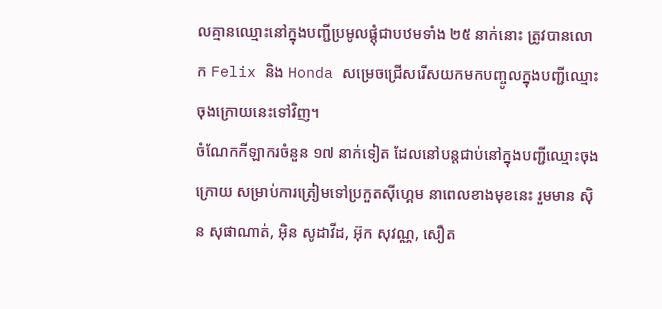លគ្មានឈ្មោះនៅក្នុងបញ្ជីប្រមូលផ្តុំជាបឋមទាំង ២៥ នាក់នោះ ត្រូវបានលោក Felix និង Honda សម្រេចជ្រើសរើសយកមកបញ្ចូលក្នុងបញ្ជីឈ្មោះចុងក្រោយនេះទៅវិញ។
ចំណែកកីឡាករចំនួន ១៧ នាក់ទៀត ដែលនៅបន្តជាប់នៅក្នុងបញ្ជីឈ្មោះចុងក្រោយ សម្រាប់ការត្រៀមទៅប្រកួតស៊ីហ្គេម នាពេលខាងមុខនេះ រួមមាន ស៊ិន សុផាណាត់, អ៊ិន សូដាវីដ, អ៊ុក សុវណ្ណ, សឿត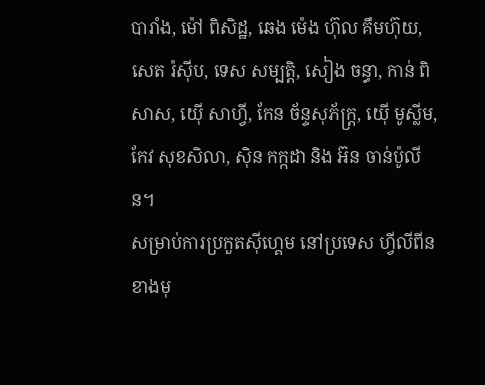បារាំង, ម៉ៅ ពិសិដ្ឋ, ឆេង ម៉េង ហ៊ុល គឹមហ៊ុយ, សេត រ៉ស៊ីប, ទេស សម្បត្តិ, សៀង ចន្ធា, កាន់ ពិសាស, យ៉ើ សាហ្វី, កែន ច័ន្ទសុភ័ក្រ្ត, យ៉ើ មូស្លីម, កែវ សុខសិលា, ស៊ិន កក្កដា និង អ៊ន ចាន់ប៉ូលីន។
សម្រាប់ការប្រកួតស៊ីហ្គេម នៅប្រទេស ហ្វីលីពីន ខាងមុ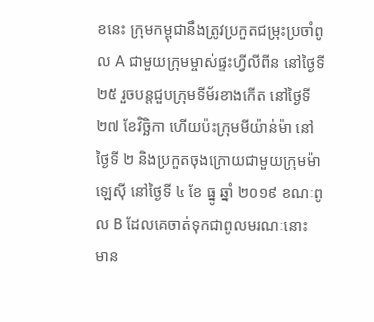ខនេះ ក្រុមកម្ពុជានឹងត្រូវប្រកួតជម្រុះប្រចាំពូល A ជាមួយក្រុមម្ចាស់ផ្ទះហ្វីលីពីន នៅថ្ងៃទី ២៥ រួចបន្តជួបក្រុមទីម័រខាងកើត នៅថ្ងៃទី ២៧ ខែវិច្ឆិកា ហើយប៉ះក្រុមមីយ៉ាន់ម៉ា នៅថ្ងៃទី ២ និងប្រកួតចុងក្រោយជាមួយក្រុមម៉ាឡេស៊ី នៅថ្ងៃទី ៤ ខែ ធ្នូ ឆ្នាំ ២០១៩ ខណៈពូល B ដែលគេចាត់ទុកជាពូលមរណៈនោះ មាន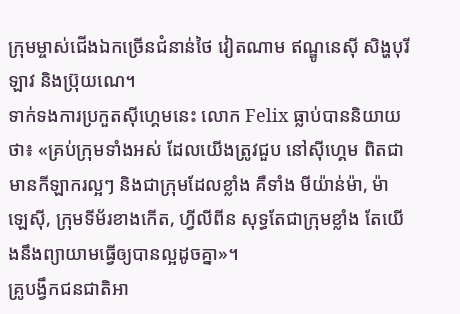ក្រុមម្ចាស់ជើងឯកច្រើនជំនាន់ថៃ វៀតណាម ឥណ្ឌូនេស៊ី សិង្ហបុរី ឡាវ និងប្រ៊ុយណេ។
ទាក់ទងការប្រកួតស៊ីហ្គេមនេះ លោក Felix ធ្លាប់បាននិយាយថា៖ «គ្រប់ក្រុមទាំងអស់ ដែលយើងត្រូវជួប នៅស៊ីហ្គេម ពិតជាមានកីឡាករល្អៗ និងជាក្រុមដែលខ្លាំង គឺទាំង មីយ៉ាន់ម៉ា, ម៉ាឡេស៊ី, ក្រុមទីម័រខាងកើត, ហ្វីលីពីន សុទ្ធតែជាក្រុមខ្លាំង តែយើងនឹងព្យាយាមធ្វើឲ្យបានល្អដូចគ្នា»។
គ្រូបង្វឹកជនជាតិអា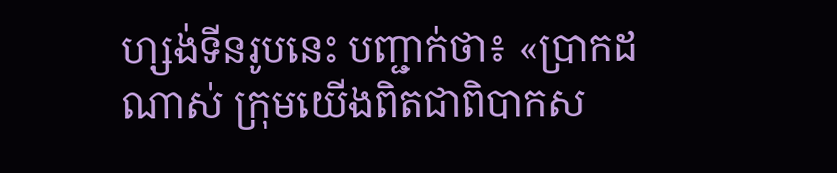ហ្សង់ទីនរូបនេះ បញ្ជាក់ថា៖ «ប្រាកដណាស់ ក្រុមយើងពិតជាពិបាកស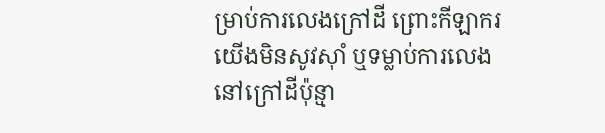ម្រាប់ការលេងក្រៅដី ព្រោះកីឡាករយើងមិនសូវស៊ាំ ឬទម្លាប់ការលេង នៅក្រៅដីប៉ុន្មា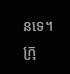នទេ។ ក្រុ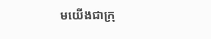មយើងជាក្រុ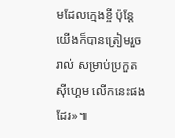មដែលក្មេងខ្ចី ប៉ុន្តែយើងក៏បានត្រៀមរួចរាល់ សម្រាប់ប្រកួតស៊ីហ្គេម លើកនេះផងដែរ»៕